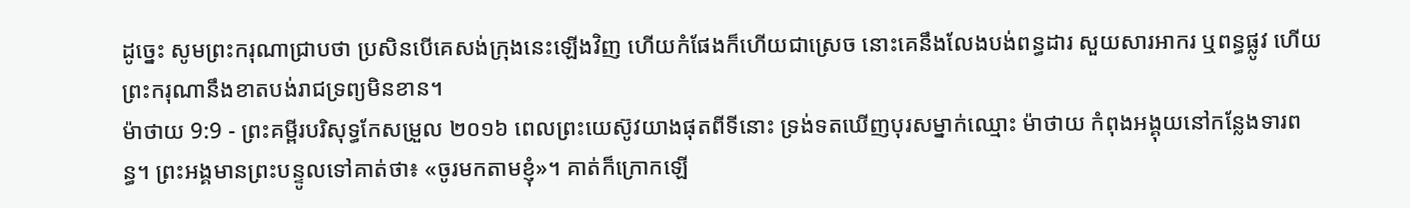ដូច្នេះ សូមព្រះករុណាជ្រាបថា ប្រសិនបើគេសង់ក្រុងនេះឡើងវិញ ហើយកំផែងក៏ហើយជាស្រេច នោះគេនឹងលែងបង់ពន្ធដារ សួយសារអាករ ឬពន្ធផ្លូវ ហើយព្រះករុណានឹងខាតបង់រាជទ្រព្យមិនខាន។
ម៉ាថាយ 9:9 - ព្រះគម្ពីរបរិសុទ្ធកែសម្រួល ២០១៦ ពេលព្រះយេស៊ូវយាងផុតពីទីនោះ ទ្រង់ទតឃើញបុរសម្នាក់ឈ្មោះ ម៉ាថាយ កំពុងអង្គុយនៅកន្លែងទារពន្ធ។ ព្រះអង្គមានព្រះបន្ទូលទៅគាត់ថា៖ «ចូរមកតាមខ្ញុំ»។ គាត់ក៏ក្រោកឡើ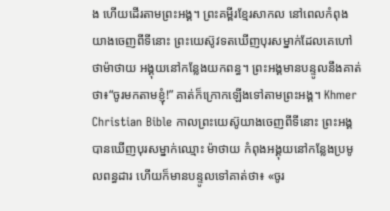ង ហើយដើរតាមព្រះអង្គ។ ព្រះគម្ពីរខ្មែរសាកល នៅពេលកំពុងយាងចេញពីទីនោះ ព្រះយេស៊ូវទតឃើញបុរសម្នាក់ដែលគេហៅថាម៉ាថាយ អង្គុយនៅកន្លែងយកពន្ធ។ ព្រះអង្គមានបន្ទូលនឹងគាត់ថា៖“ចូរមកតាមខ្ញុំ!” គាត់ក៏ក្រោកឡើងទៅតាមព្រះអង្គ។ Khmer Christian Bible កាលព្រះយេស៊ូយាងចេញពីទីនោះ ព្រះអង្គបានឃើញបុរសម្នាក់ឈ្មោះ ម៉ាថាយ កំពុងអង្គុយនៅកន្លែងប្រមូលពន្ធដារ ហើយក៏មានបន្ទូលទៅគាត់ថា៖ «ចូរ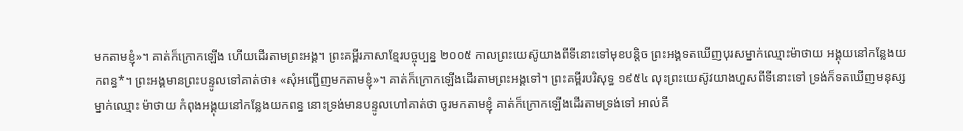មកតាមខ្ញុំ»។ គាត់ក៏ក្រោកឡើង ហើយដើរតាមព្រះអង្គ។ ព្រះគម្ពីរភាសាខ្មែរបច្ចុប្បន្ន ២០០៥ កាលព្រះយេស៊ូយាងពីទីនោះទៅមុខបន្តិច ព្រះអង្គទតឃើញបុរសម្នាក់ឈ្មោះម៉ាថាយ អង្គុយនៅកន្លែងយកពន្ធ*។ ព្រះអង្គមានព្រះបន្ទូលទៅគាត់ថា៖ «សុំអញ្ជើញមកតាមខ្ញុំ»។ គាត់ក៏ក្រោកឡើងដើរតាមព្រះអង្គទៅ។ ព្រះគម្ពីរបរិសុទ្ធ ១៩៥៤ លុះព្រះយេស៊ូវយាងហួសពីទីនោះទៅ ទ្រង់ក៏ទតឃើញមនុស្សម្នាក់ឈ្មោះ ម៉ាថាយ កំពុងអង្គុយនៅកន្លែងយកពន្ធ នោះទ្រង់មានបន្ទូលហៅគាត់ថា ចូរមកតាមខ្ញុំ គាត់ក៏ក្រោកឡើងដើរតាមទ្រង់ទៅ អាល់គី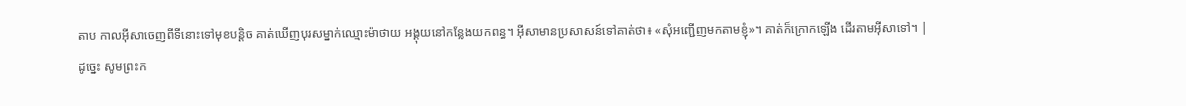តាប កាលអ៊ីសាចេញពីទីនោះទៅមុខបន្ដិច គាត់ឃើញបុរសម្នាក់ឈ្មោះម៉ាថាយ អង្គុយនៅកន្លែងយកពន្ធ។ អ៊ីសាមានប្រសាសន៍ទៅគាត់ថា៖ «សុំអញ្ជើញមកតាមខ្ញុំ»។ គាត់ក៏ក្រោកឡើង ដើរតាមអ៊ីសាទៅ។ |
ដូច្នេះ សូមព្រះក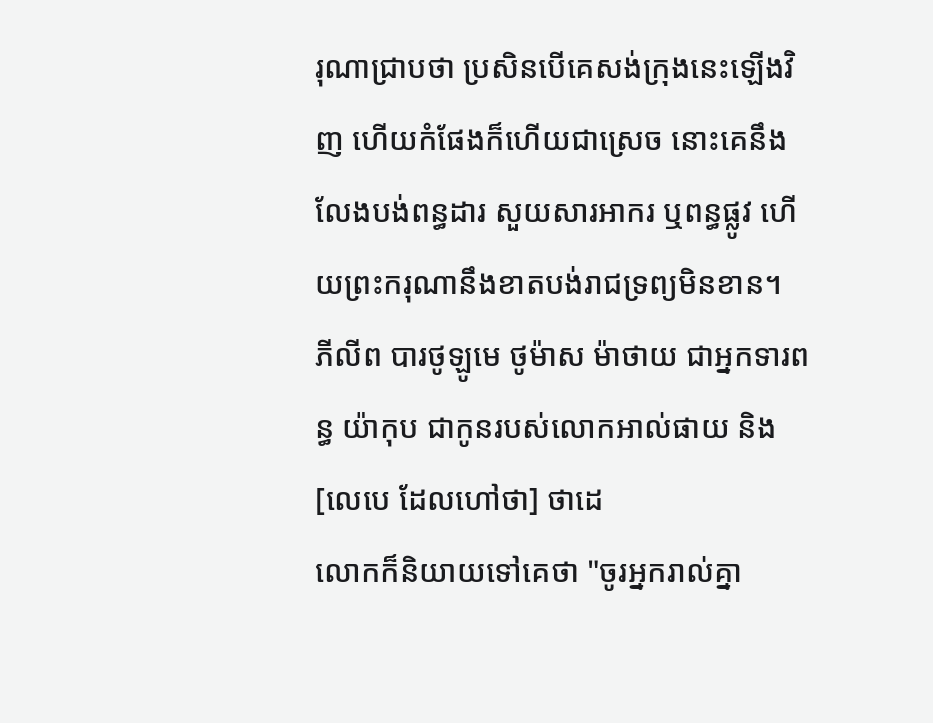រុណាជ្រាបថា ប្រសិនបើគេសង់ក្រុងនេះឡើងវិញ ហើយកំផែងក៏ហើយជាស្រេច នោះគេនឹងលែងបង់ពន្ធដារ សួយសារអាករ ឬពន្ធផ្លូវ ហើយព្រះករុណានឹងខាតបង់រាជទ្រព្យមិនខាន។
ភីលីព បារថូឡូមេ ថូម៉ាស ម៉ាថាយ ជាអ្នកទារពន្ធ យ៉ាកុប ជាកូនរបស់លោកអាល់ផាយ និង[លេបេ ដែលហៅថា] ថាដេ
លោកក៏និយាយទៅគេថា "ចូរអ្នករាល់គ្នា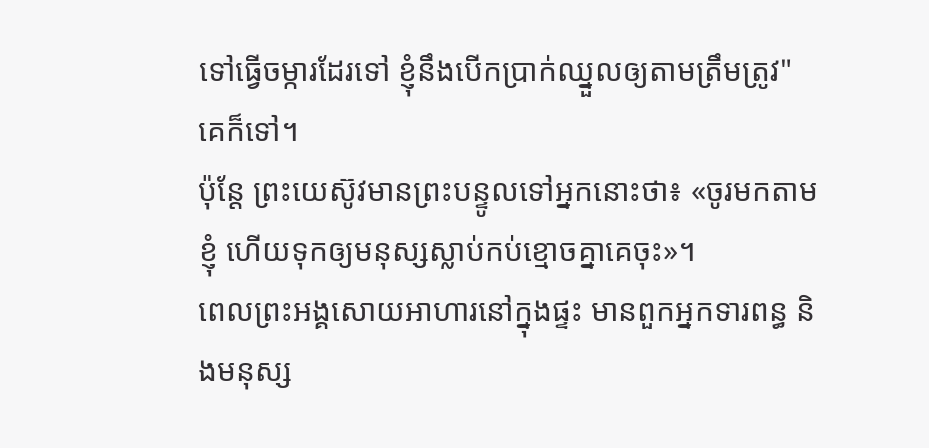ទៅធ្វើចម្ការដែរទៅ ខ្ញុំនឹងបើកប្រាក់ឈ្នួលឲ្យតាមត្រឹមត្រូវ" គេក៏ទៅ។
ប៉ុន្តែ ព្រះយេស៊ូវមានព្រះបន្ទូលទៅអ្នកនោះថា៖ «ចូរមកតាមខ្ញុំ ហើយទុកឲ្យមនុស្សស្លាប់កប់ខ្មោចគ្នាគេចុះ»។
ពេលព្រះអង្គសោយអាហារនៅក្នុងផ្ទះ មានពួកអ្នកទារពន្ធ និងមនុស្ស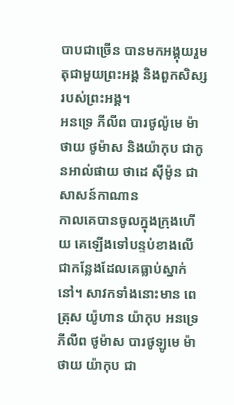បាបជាច្រើន បានមកអង្គុយរួមតុជាមួយព្រះអង្គ និងពួកសិស្សរបស់ព្រះអង្គ។
អនទ្រេ ភីលីព បារថូល៉ូមេ ម៉ាថាយ ថូម៉ាស និងយ៉ាកុប ជាកូនអាល់ផាយ ថាដេ ស៊ីម៉ូន ជាសាសន៍កាណាន
កាលគេបានចូលក្នុងក្រុងហើយ គេឡើងទៅបន្ទប់ខាងលើ ជាកន្លែងដែលគេធ្លាប់ស្នាក់នៅ។ សាវកទាំងនោះមាន ពេត្រុស យ៉ូហាន យ៉ាកុប អនទ្រេ ភីលីព ថូម៉ាស បារថូឡូមេ ម៉ាថាយ យ៉ាកុប ជា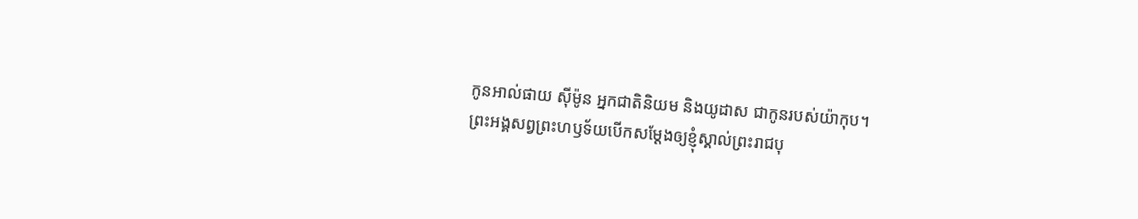កូនអាល់ផាយ ស៊ីម៉ូន អ្នកជាតិនិយម និងយូដាស ជាកូនរបស់យ៉ាកុប។
ព្រះអង្គសព្វព្រះហឫទ័យបើកសម្តែងឲ្យខ្ញុំស្គាល់ព្រះរាជបុ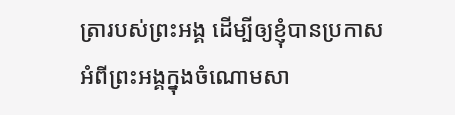ត្រារបស់ព្រះអង្គ ដើម្បីឲ្យខ្ញុំបានប្រកាសអំពីព្រះអង្គក្នុងចំណោមសា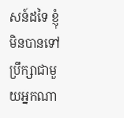សន៍ដទៃ ខ្ញុំមិនបានទៅប្រឹក្សាជាមួយអ្នកណា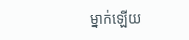ម្នាក់ឡើយ